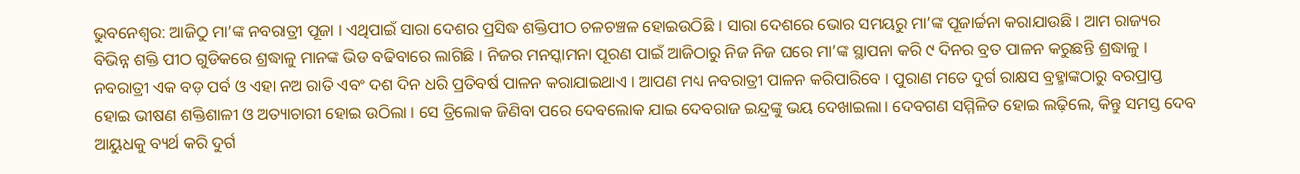ଭୁବନେଶ୍ଵର: ଆଜିଠୁ ମା’ଙ୍କ ନବରାତ୍ରୀ ପୂଜା । ଏଥିପାଇଁ ସାରା ଦେଶର ପ୍ରସିଦ୍ଧ ଶକ୍ତିପୀଠ ଚଳଚଞ୍ଚଳ ହୋଇଉଠିଛି । ସାରା ଦେଶରେ ଭୋର ସମୟରୁ ମା’ଙ୍କ ପୂଜାର୍ଚ୍ଚନା କରାଯାଉଛି । ଆମ ରାଜ୍ୟର ବିଭିନ୍ନ ଶକ୍ତି ପୀଠ ଗୁଡିକରେ ଶ୍ରଦ୍ଧାଳୁ ମାନଙ୍କ ଭିଡ ବଢିବାରେ ଲାଗିଛି । ନିଜର ମନସ୍କାମନା ପୂରଣ ପାଇଁ ଆଜିଠାରୁ ନିଜ ନିଜ ଘରେ ମା’ଙ୍କ ସ୍ଥାପନା କରି ୯ ଦିନର ବ୍ରତ ପାଳନ କରୁଛନ୍ତି ଶ୍ରଦ୍ଧାଳୁ । ନବରାତ୍ରୀ ଏକ ବଡ଼ ପର୍ବ ଓ ଏହା ନଅ ରାତି ଏବଂ ଦଶ ଦିନ ଧରି ପ୍ରତିବର୍ଷ ପାଳନ କରାଯାଇଥାଏ । ଆପଣ ମଧ୍ୟ ନବରାତ୍ରୀ ପାଳନ କରିପାରିବେ । ପୁରାଣ ମତେ ଦୁର୍ଗ ରାକ୍ଷସ ବ୍ରହ୍ମାଙ୍କଠାରୁ ବରପ୍ରାପ୍ତ ହୋଇ ଭୀଷଣ ଶକ୍ତିଶାଳୀ ଓ ଅତ୍ୟାଚାରୀ ହୋଇ ଉଠିଲା । ସେ ତ୍ରିଲୋକ ଜିଣିବା ପରେ ଦେବଲୋକ ଯାଇ ଦେବରାଜ ଇନ୍ଦ୍ରଙ୍କୁ ଭୟ ଦେଖାଇଲା। ଦେବଗଣ ସମ୍ମିଳିତ ହୋଇ ଲଢ଼ିଲେ, କିନ୍ତୁ ସମସ୍ତ ଦେବ ଆୟୁଧକୁ ବ୍ୟର୍ଥ କରି ଦୁର୍ଗ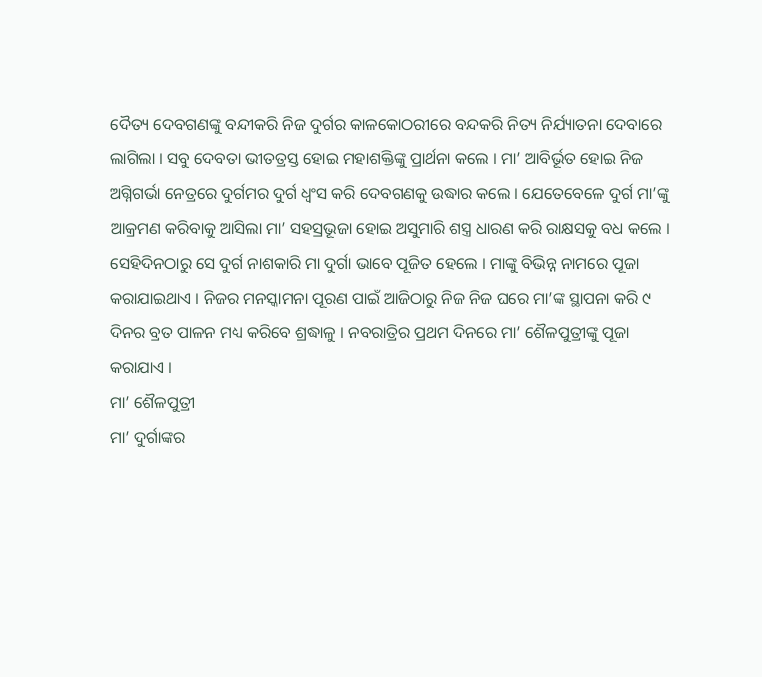ଦୈତ୍ୟ ଦେବଗଣଙ୍କୁ ବନ୍ଦୀକରି ନିଜ ଦୁର୍ଗର କାଳକୋଠରୀରେ ବନ୍ଦକରି ନିତ୍ୟ ନିର୍ଯ୍ୟାତନା ଦେବାରେ ଲାଗିଲା । ସବୁ ଦେବତା ଭୀତତ୍ରସ୍ତ ହୋଇ ମହାଶକ୍ତିଙ୍କୁ ପ୍ରାର୍ଥନା କଲେ । ମା’ ଆବିର୍ଭୂତ ହୋଇ ନିଜ ଅଗ୍ନିଗର୍ଭା ନେତ୍ରରେ ଦୁର୍ଗମର ଦୁର୍ଗ ଧ୍ୱଂସ କରି ଦେବଗଣକୁ ଉଦ୍ଧାର କଲେ । ଯେତେବେଳେ ଦୁର୍ଗ ମା’ଙ୍କୁ ଆକ୍ରମଣ କରିବାକୁ ଆସିଲା ମା’ ସହସ୍ରଭୂଜା ହୋଇ ଅସୁମାରି ଶସ୍ତ୍ର ଧାରଣ କରି ରାକ୍ଷସକୁ ବଧ କଲେ । ସେହିଦିନଠାରୁ ସେ ଦୁର୍ଗ ନାଶକାରି ମା ଦୁର୍ଗା ଭାବେ ପୂଜିତ ହେଲେ । ମାଙ୍କୁ ବିଭିନ୍ନ ନାମରେ ପୂଜା କରାଯାଇଥାଏ । ନିଜର ମନସ୍କାମନା ପୂରଣ ପାଇଁ ଆଜିଠାରୁ ନିଜ ନିଜ ଘରେ ମା’ଙ୍କ ସ୍ଥାପନା କରି ୯ ଦିନର ବ୍ରତ ପାଳନ ମଧ୍ୟ କରିବେ ଶ୍ରଦ୍ଧାଳୁ । ନବରାତ୍ରିର ପ୍ରଥମ ଦିନରେ ମା’ ଶୈଳପୁତ୍ରୀଙ୍କୁ ପୂଜା କରାଯାଏ ।
ମା’ ଶୈଳପୁତ୍ରୀ
ମା’ ଦୁର୍ଗାଙ୍କର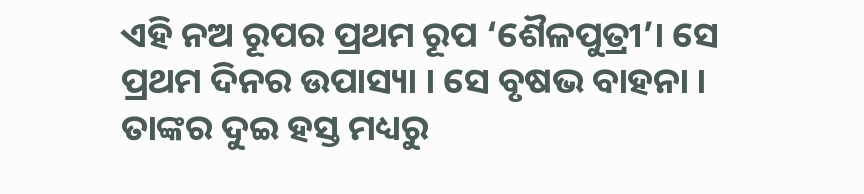ଏହି ନଅ ରୂପର ପ୍ରଥମ ରୂପ ‘ଶୈଳପୁତ୍ରୀ’। ସେ ପ୍ରଥମ ଦିନର ଉପାସ୍ୟା । ସେ ବୃଷଭ ବାହନା । ତାଙ୍କର ଦୁଇ ହସ୍ତ ମଧ୍ୟରୁ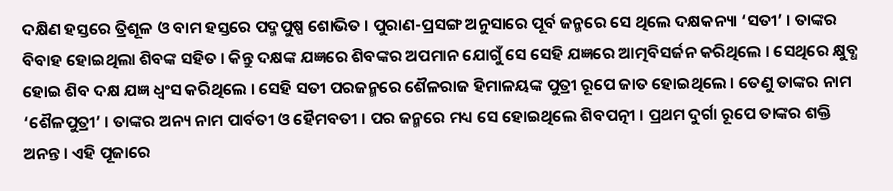ଦକ୍ଷିଣ ହସ୍ତରେ ତ୍ରିଶୂଳ ଓ ବାମ ହସ୍ତରେ ପଦ୍ମପୁଷ୍ପ ଶୋଭିତ । ପୁରାଣ-ପ୍ରସଙ୍ଗ ଅନୁସାରେ ପୂର୍ବ ଜନ୍ମରେ ସେ ଥିଲେ ଦକ୍ଷକନ୍ୟା ‘ସତୀ’ । ତାଙ୍କର ବିବାହ ହୋଇଥିଲା ଶିବଙ୍କ ସହିତ । କିନ୍ତୁ ଦକ୍ଷଙ୍କ ଯଜ୍ଞରେ ଶିବଙ୍କର ଅପମାନ ଯୋଗୁଁ ସେ ସେହି ଯଜ୍ଞରେ ଆତ୍ମବିସର୍ଜନ କରିଥିଲେ । ସେଥିରେ କ୍ଷୁବ୍ଧ ହୋଇ ଶିବ ଦକ୍ଷ ଯଜ୍ଞ ଧ୍ବଂସ କରିଥିଲେ । ସେହି ସତୀ ପରଜନ୍ମରେ ଶୈଳରାଜ ହିମାଳୟଙ୍କ ପୁତ୍ରୀ ରୂପେ ଜାତ ହୋଇଥିଲେ । ତେଣୁ ତାଙ୍କର ନାମ ‘ଶୈଳପୁତ୍ରୀ’ । ତାଙ୍କର ଅନ୍ୟ ନାମ ପାର୍ବତୀ ଓ ହୈମବତୀ । ପର ଜନ୍ମରେ ମଧ୍ୟ ସେ ହୋଇଥିଲେ ଶିବପତ୍ନୀ । ପ୍ରଥମ ଦୁର୍ଗା ରୂପେ ତାଙ୍କର ଶକ୍ତି ଅନନ୍ତ । ଏହି ପୂଜାରେ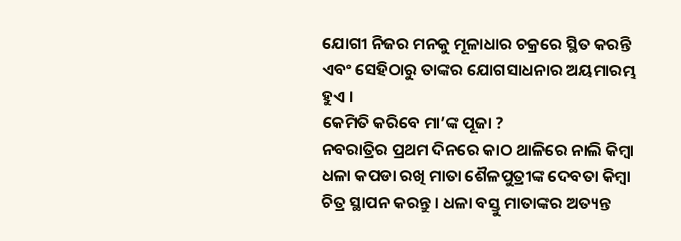ଯୋଗୀ ନିଜର ମନକୁ ମୂଳାଧାର ଚକ୍ରରେ ସ୍ଥିତ କରନ୍ତି ଏବଂ ସେହିଠାରୁ ତାଙ୍କର ଯୋଗସାଧନାର ଅୟମାରମ୍ଭ ହୁଏ ।
କେମିତି କରିବେ ମା’ଙ୍କ ପୂଜା ?
ନବରାତ୍ରିର ପ୍ରଥମ ଦିନରେ କାଠ ଥାଳିରେ ନାଲି କିମ୍ବା ଧଳା କପଡା ରଖି ମାତା ଶୈଳପୁତ୍ରୀଙ୍କ ଦେବତା କିମ୍ବା ଚିତ୍ର ସ୍ଥାପନ କରନ୍ତୁ । ଧଳା ବସ୍ତୁ ମାତାଙ୍କର ଅତ୍ୟନ୍ତ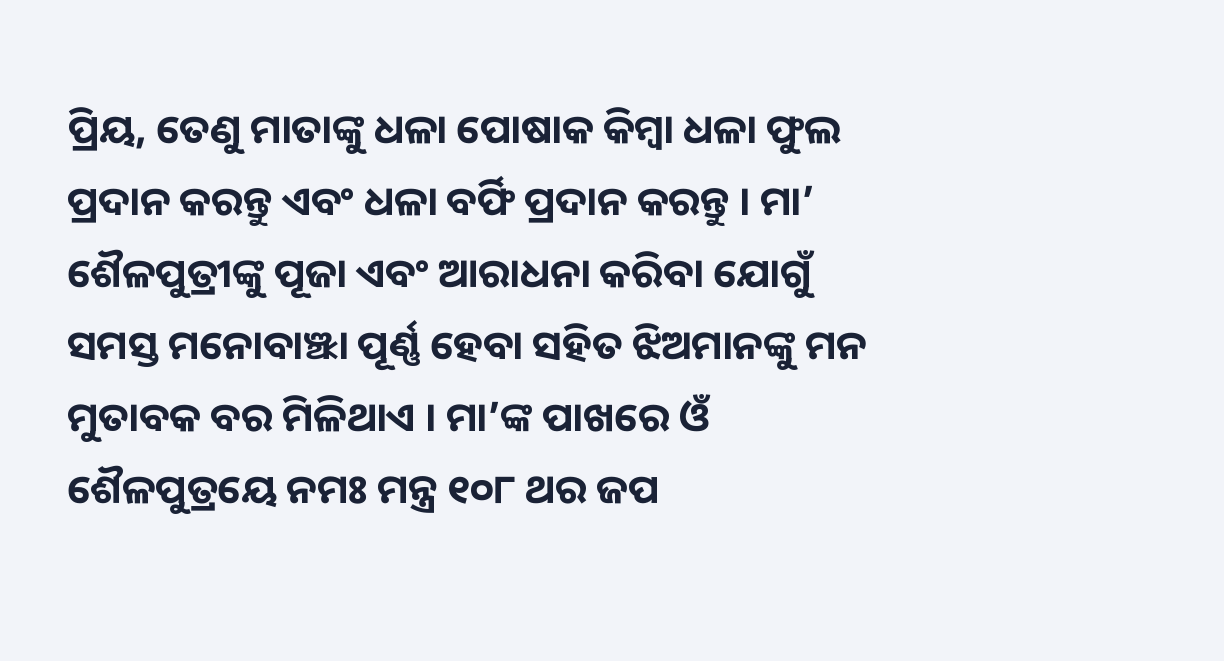ପ୍ରିୟ, ତେଣୁ ମାତାଙ୍କୁ ଧଳା ପୋଷାକ କିମ୍ବା ଧଳା ଫୁଲ ପ୍ରଦାନ କରନ୍ତୁ ଏବଂ ଧଳା ବର୍ଫି ପ୍ରଦାନ କରନ୍ତୁ । ମା’ ଶୈଳପୁତ୍ରୀଙ୍କୁ ପୂଜା ଏବଂ ଆରାଧନା କରିବା ଯୋଗୁଁ ସମସ୍ତ ମନୋବାଞ୍ଝା ପୂର୍ଣ୍ଣ ହେବା ସହିତ ଝିଅମାନଙ୍କୁ ମନ ମୁତାବକ ବର ମିଳିଥାଏ । ମା’ଙ୍କ ପାଖରେ ଓଁ ଶୈଳପୁତ୍ରୟେ ନମଃ ମନ୍ତ୍ର ୧୦୮ ଥର ଜପ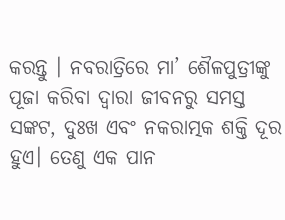କରନ୍ତୁ । ନବରାତ୍ରିରେ ମା’ ଶୈଳପୁତ୍ରୀଙ୍କୁ ପୂଜା କରିବା ଦ୍ୱାରା ଜୀବନରୁ ସମସ୍ତ ସଙ୍କଟ, ଦୁଃଖ ଏବଂ ନକରାତ୍ମକ ଶକ୍ତି ଦୂର ହୁଏ। ତେଣୁ ଏକ ପାନ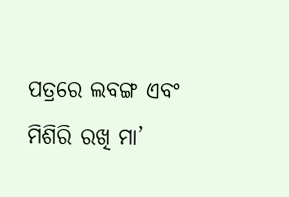ପତ୍ରରେ ଲବଙ୍ଗ ଏବଂ ମିଶିରି ରଖି ମା’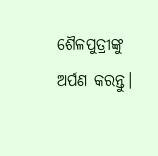ଶୈଳପୁତ୍ରୀଙ୍କୁ ଅର୍ପଣ କରନ୍ତୁ।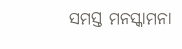ସମସ୍ତ ମନସ୍କାମନା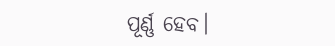ପୂର୍ଣ୍ଣ ହେବ।